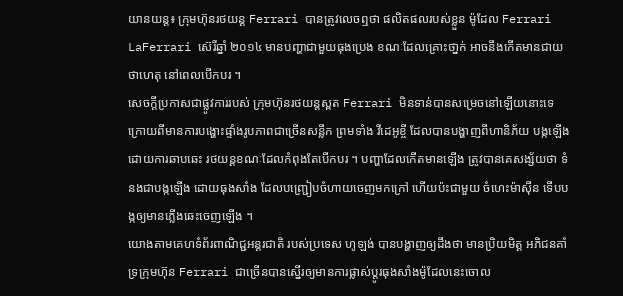យានយន្ដ៖ ក្រុមហ៊ុនរថយន្ដ Ferrari បានត្រូវលេចឮថា ផលិតផលរបស់ខ្លួន ម៉ូដែល Ferrari LaFerrari ស៊េរីឆ្នាំ ២០១៤ មានបញ្ហាជាមួយធុងប្រេង ខណៈដែលគ្រោះថា្នក់ អាចនឹងកើតមានជាយថាហេតុ នៅពេលបើកបរ ។
សេចក្ដីប្រកាសជាផ្លូវការរបស់ ក្រុមហ៊ុនរថយន្ដស្ពត Ferrari មិនទាន់បានសម្រេចនៅឡើយនោះទេ ក្រោយពីមានការបង្ហោះផ្ទាំងរូបភាពជាច្រើនសន្លឹក ព្រមទាំង វីដេអូខ្ចី ដែលបានបង្ហាញពីហានិភ័យ បង្កឡើងដោយការឆាបឆេះ រថយន្ដខណៈដែលកំពុងតែបើកបរ ។ បញ្ហាដែលកើតមានឡើង ត្រូវបានគេសង្ស័យថា ទំនងជាបង្កឡើង ដោយធុងសាំង ដែលបញ្ជ្រៀបចំហាយចេញមកក្រៅ ហើយប៉ះជាមួយ ចំហេះម៉ាស៊ីន ទើបបង្កឲ្យមានភ្លើងឆេះចេញឡើង ។
យោងតាមគេហទំព័រពាណិជ្ជអន្ដរជាតិ របស់ប្រទេស ហូឡង់ បានបង្ហាញឲ្យដឹងថា មានប្រិយមិត្ដ អភិជនគាំទ្រក្រុមហ៊ុន Ferrari ជាច្រើនបានស្នើរឲ្យមានការផ្លាស់ប្ដូរធុងសាំងម៉ូដែលនេះចោល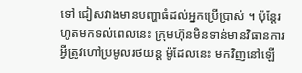ទៅ ជៀសវាងមានបញ្ហាធំដល់អ្នកប្រើប្រាស់ ។ ប៉ុន្ដែរហូតមកទល់ពេលនេះ ក្រុមហ៊ុនមិនទាន់មានវិធានការអ្វីត្រូវហៅប្រមូលរថយន្ដ ម៉ូដែលនេះ មកវិញនៅឡើ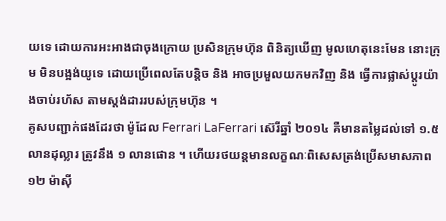យទេ ដោយការអះអាងជាចុងក្រោយ ប្រសិនក្រុមហ៊ុន ពិនិត្យឃើញ មូលហេតុនេះមែន នោះក្រុម មិនបង្អង់យូទេ ដោយប្រើពេលតែបន្ដិច និង អាចប្រមួលយកមកវិញ និង ធ្វើការផ្លាស់ប្ដូរយ៉ាងចាប់រហ័ស តាមស្ដង់ដាររបស់ក្រុមហ៊ុន ។
គូសបញ្ជាក់ផងដែរថា ម៉ូដែល Ferrari LaFerrari ស៊េរីឆ្នាំ ២០១៤ គឺមានតម្លៃដល់ទៅ ១.៥ លានដុល្លារ ត្រូវនឹង ១ លានផោន ។ ហើយរថយន្ដមានលក្ខណៈពិសេសត្រង់ប្រើសមាសភាព ១២ ម៉ាស៊ី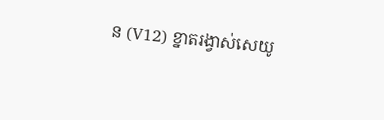ន (V12) ខ្នាតរង្វាស់សេយូ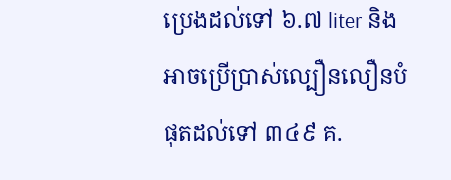ប្រេងដល់ទៅ ៦.៧ liter និង អាចប្រើប្រាស់ល្បឿនលឿនបំផុតដល់ទៅ ៣៤៩ គ.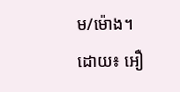ម/ម៉ោង។
ដោយ៖ អឿ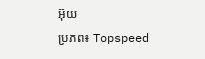អ៊ុយ
ប្រភព៖ Topspeed